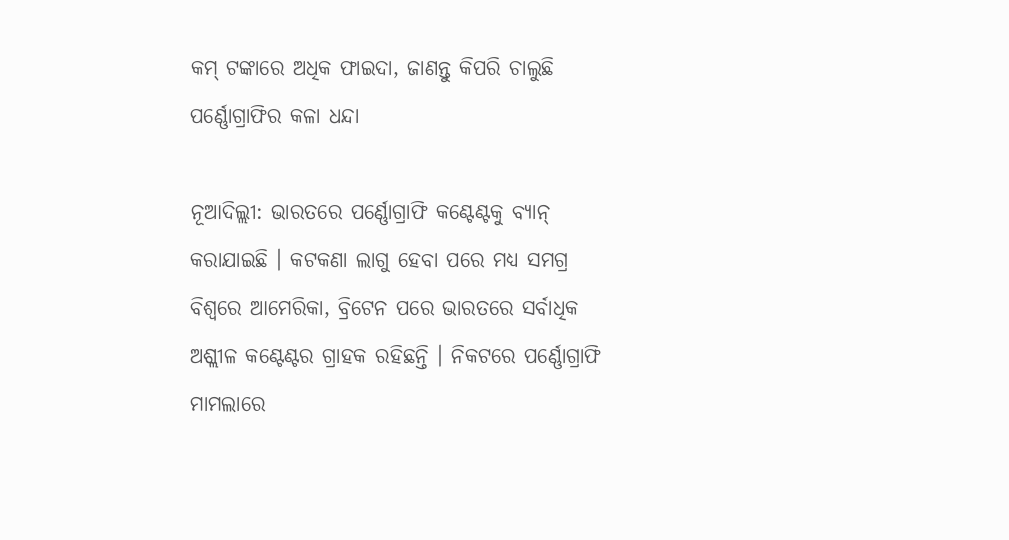କମ୍ ଟଙ୍କାରେ ଅଧିକ ଫାଇଦା, ଜାଣନ୍ତୁ କିପରି ଚାଲୁଛି ପର୍ଣ୍ଣୋଗ୍ରାଫିର କଳା ଧନ୍ଦା

ନୂଆଦିଲ୍ଲୀ: ଭାରତରେ ପର୍ଣ୍ଣୋଗ୍ରାଫି କଣ୍ଟେଣ୍ଟକୁ ବ୍ୟାନ୍ କରାଯାଇଛି । କଟକଣା ଲାଗୁ ହେବା ପରେ ମଧ୍ୟ ସମଗ୍ର ବିଶ୍ୱରେ ଆମେରିକା, ବ୍ରିଟେନ ପରେ ଭାରତରେ ସର୍ବାଧିକ ଅଶ୍ଲୀଳ କଣ୍ଟେଣ୍ଟର ଗ୍ରାହକ ରହିଛନ୍ତି । ନିକଟରେ ପର୍ଣ୍ଣୋଗ୍ରାଫି ମାମଲାରେ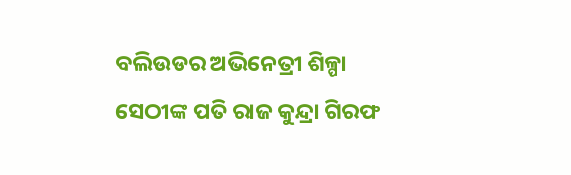ବଲିଉଡର ଅଭିନେତ୍ରୀ ଶିଳ୍ପା ସେଠୀଙ୍କ ପତି ରାଜ କୁନ୍ଦ୍ରା ଗିରଫ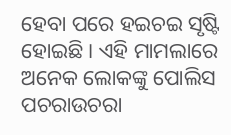ହେବା ପରେ ହଇଚଇ ସୃଷ୍ଟି ହୋଇଛି । ଏହି ମାମଲାରେ ଅନେକ ଲୋକଙ୍କୁ ପୋଲିସ ପଚରାଉଚରା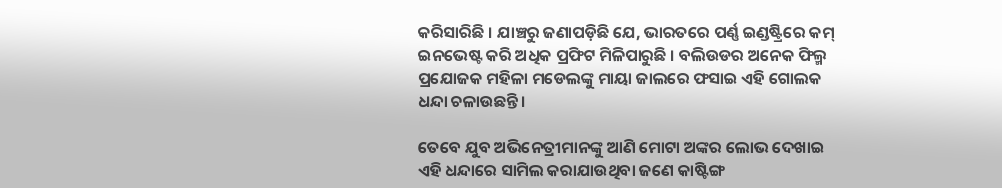କରିସାରିଛି । ଯାଞ୍ଚରୁ ଜଣାପଡ଼ିଛି ଯେ, ଭାରତରେ ପର୍ଣ୍ଣ ଇଣ୍ଡଷ୍ଟ୍ରିରେ କମ୍ ଇନଭେଷ୍ଟ କରି ଅଧିକ ପ୍ରଫିଟ ମିଳିପାରୁଛି । ବଲିଉଡର ଅନେକ ଫିଲ୍ମ ପ୍ରଯୋଜକ ମହିଳା ମଡେଲଙ୍କୁ ମାୟା ଜାଲରେ ଫସାଇ ଏହି ଗୋଲକ ଧନ୍ଦା ଚଳାଉଛନ୍ତି ।

ତେବେ ଯୁବ ଅଭିନେତ୍ରୀମାନଙ୍କୁ ଆଣି ମୋଟା ଅଙ୍କର ଲୋଭ ଦେଖାଇ ଏହି ଧନ୍ଦାରେ ସାମିଲ କରାଯାଉଥିବା ଜଣେ କାଷ୍ଟିଙ୍ଗ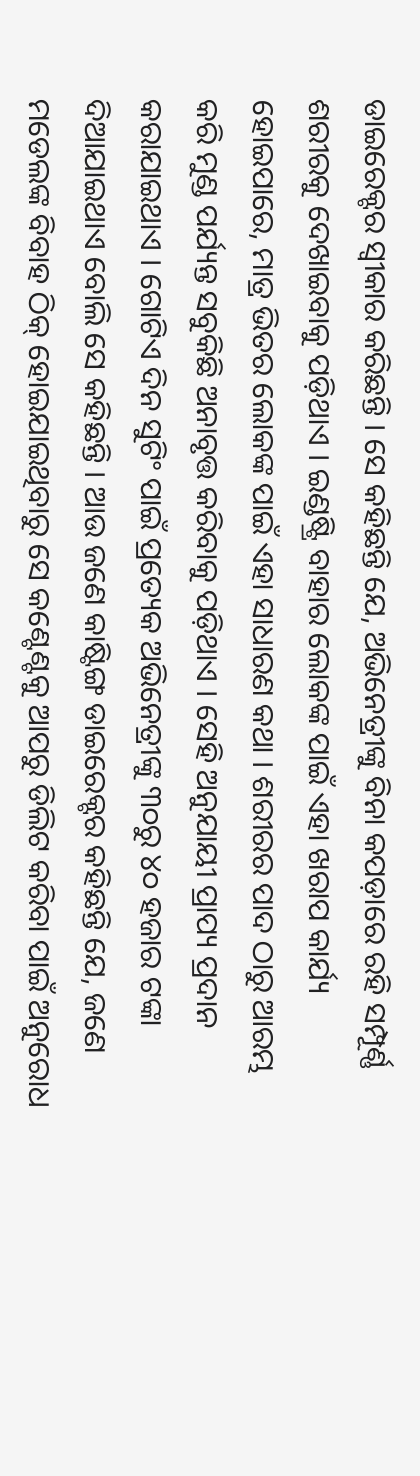ଡାଇରେକ୍ଟର ସ୍ୱୀକାର କରିଛନ୍ତି । ସେ କହିଛନ୍ତି ଯେ, ଅଭିନେତ୍ରୀଙ୍କୁ ବିନା କପଡ଼ାରେ ରହି ସମ୍ପୂର୍ଣ୍ଣ ଶରୀରକୁ ଦେଖାଇବାକୁ ପଡ଼ିଥାଏ । ଇଣ୍ଡଷ୍ଟ୍ରି ବାହାର ଲୋକଙ୍କ ପାଇଁ ଏହା ଖରାପ କାର୍ଯ୍ୟ ହୋଇପାରେ, ମାତ୍ର ଭିତର ଲୋକଙ୍କ ପାଇଁ ଏହା ସାଧାରଣ କଥା । ଶରୀରର ପାଦ ଠାରୁ ଆରମ୍ଭ କରି ମୁଣ୍ଡ ପର୍ଯ୍ୟନ୍ତ ସବୁକିଛି ଅନାବୃତ୍ତ କରିବାକୁ ପଡ଼ିଥାଏ । ସେହି ଅନୁଯାୟୀ ପ୍ରାପ୍ୟ ପ୍ରଦାନ କରାଯାଇଥାଏ । ଗୋଟିଏ ଦିନ ସୁଟିଂ ପାଇଁ ପ୍ରତ୍ୟେକ ଅଭିନେତ୍ରୀଙ୍କୁ ୩୦ରୁ ୪୦ ହଜାର ଟଙ୍କା ଦିଆଯାଇଥାଏ ବୋଲି ସେ କହିଛନ୍ତି । ଆଉ ଜଣେ କାଷ୍ଟିଙ୍ଗ ଡାଇରେକ୍ଟର କହିଛନ୍ତି ଯେ, ଜଣେ ମଡେଲଙ୍କ ବିବାହ ଠିକ୍ ହୋଇଯାଇଥିବାରୁ ସେ କଣ୍ଟେଣ୍ଟକୁ ଆପରୁ ଡିଲିଟ କରିବା ପାଇଁ ଅନୁରୋଧ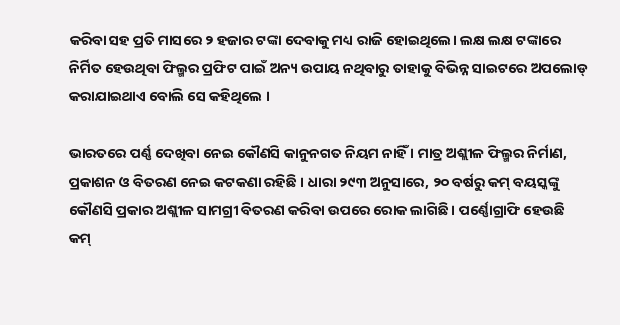କରିବା ସହ ପ୍ରତି ମାସରେ ୨ ହଜାର ଟଙ୍କା ଦେବାକୁ ମଧ୍ୟ ରାଜି ହୋଇଥିଲେ। ଲକ୍ଷ ଲକ୍ଷ ଟଙ୍କାରେ ନିର୍ମିତ ହେଉଥିବା ଫିଲ୍ମର ପ୍ରଫିଟ ପାଇଁ ଅନ୍ୟ ଉପାୟ ନଥିବାରୁ ତାହାକୁ ବିଭିନ୍ନ ସାଇଟରେ ଅପଲୋଡ୍ କରାଯାଇଥାଏ ବୋଲି ସେ କହିଥିଲେ ।

ଭାରତରେ ପର୍ଣ୍ଣ ଦେଖିବା ନେଇ କୌଣସି କାନୁନଗତ ନିୟମ ନାହିଁ । ମାତ୍ର ଅଶ୍ଲୀଳ ଫିଲ୍ମର ନିର୍ମାଣ, ପ୍ରକାଶନ ଓ ବିତରଣ ନେଇ କଟକଣା ରହିଛି । ଧାରା ୨୯୩ ଅନୁସାରେ, ୨୦ ବର୍ଷରୁ କମ୍ ବୟସ୍କଙ୍କୁ କୌଣସି ପ୍ରକାର ଅଶ୍ଲୀଳ ସାମଗ୍ରୀ ବିତରଣ କରିବା ଉପରେ ରୋକ ଲାଗିଛି । ପର୍ଣ୍ଣୋଗ୍ରାଫି ହେଉଛି କମ୍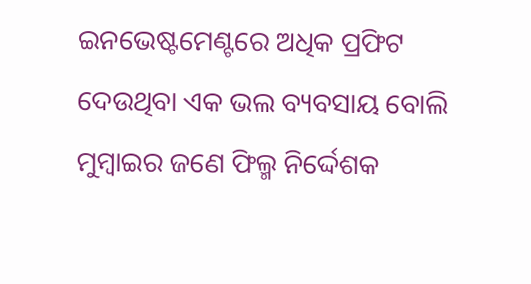ଇନଭେଷ୍ଟମେଣ୍ଟରେ ଅଧିକ ପ୍ରଫିଟ ଦେଉଥିବା ଏକ ଭଲ ବ୍ୟବସାୟ ବୋଲି ମୁମ୍ବାଇର ଜଣେ ଫିଲ୍ମ ନିର୍ଦ୍ଦେଶକ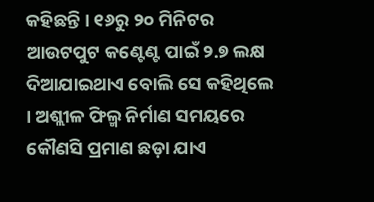କହିଛନ୍ତି । ୧୬ରୁ ୨୦ ମିନିଟର ଆଉଟପୁଟ କଣ୍ଟେଣ୍ଟ ପାଇଁ ୨.୭ ଲକ୍ଷ ଦିଆଯାଇଥାଏ ବୋଲି ସେ କହିଥିଲେ । ଅଶ୍ଲୀଳ ଫିଲ୍ମ ନିର୍ମାଣ ସମୟରେ କୌଣସି ପ୍ରମାଣ ଛଡ଼ା ଯାଏ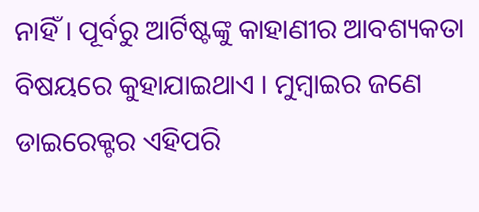ନାହିଁ । ପୂର୍ବରୁ ଆର୍ଟିଷ୍ଟଙ୍କୁ କାହାଣୀର ଆବଶ୍ୟକତା ବିଷୟରେ କୁହାଯାଇଥାଏ । ମୁମ୍ବାଇର ଜଣେ ଡାଇରେକ୍ଟର ଏହିପରି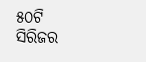୫୦ଟି ସିରିଜର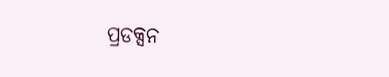ପ୍ରଡକ୍ସନ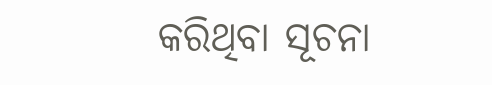କରିଥିବା ସୂଚନା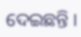ଦେଇଛନ୍ତି ।